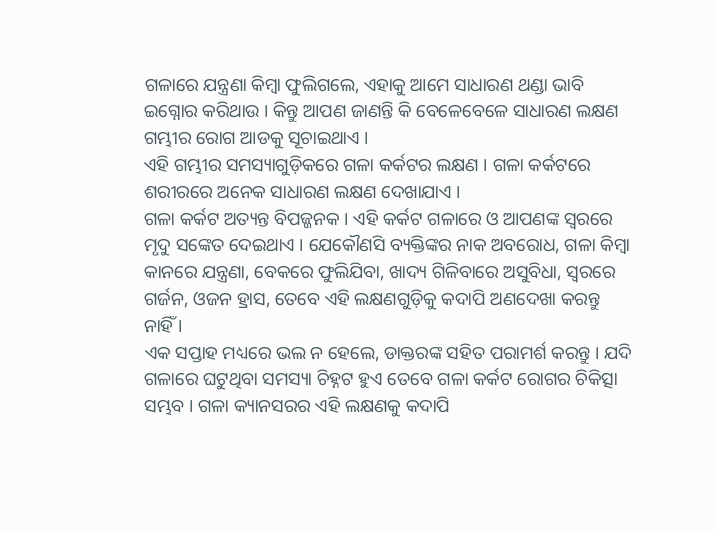ଗଳାରେ ଯନ୍ତ୍ରଣା କିମ୍ବା ଫୁଲିଗଲେ, ଏହାକୁ ଆମେ ସାଧାରଣ ଥଣ୍ଡା ଭାବି ଇଗ୍ନୋର କରିଥାଉ । କିନ୍ତୁ ଆପଣ ଜାଣନ୍ତି କି ବେଳେବେଳେ ସାଧାରଣ ଲକ୍ଷଣ ଗମ୍ଭୀର ରୋଗ ଆଡକୁ ସୂଚାଇଥାଏ ।
ଏହି ଗମ୍ଭୀର ସମସ୍ୟାଗୁଡ଼ିକରେ ଗଳା କର୍କଟର ଲକ୍ଷଣ । ଗଳା କର୍କଟରେ ଶରୀରରେ ଅନେକ ସାଧାରଣ ଲକ୍ଷଣ ଦେଖାଯାଏ ।
ଗଳା କର୍କଟ ଅତ୍ୟନ୍ତ ବିପଜ୍ଜନକ । ଏହି କର୍କଟ ଗଳାରେ ଓ ଆପଣଙ୍କ ସ୍ୱରରେ ମୃଦୁ ସଙ୍କେତ ଦେଇଥାଏ । ଯେକୌଣସି ବ୍ୟକ୍ତିଙ୍କର ନାକ ଅବରୋଧ, ଗଳା କିମ୍ବା କାନରେ ଯନ୍ତ୍ରଣା, ବେକରେ ଫୁଲିଯିବା, ଖାଦ୍ୟ ଗିଳିବାରେ ଅସୁବିଧା, ସ୍ୱରରେ ଗର୍ଜନ, ଓଜନ ହ୍ରାସ, ତେବେ ଏହି ଲକ୍ଷଣଗୁଡ଼ିକୁ କଦାପି ଅଣଦେଖା କରନ୍ତୁ ନାହିଁ ।
ଏକ ସପ୍ତାହ ମଧ୍ୟରେ ଭଲ ନ ହେଲେ, ଡାକ୍ତରଙ୍କ ସହିତ ପରାମର୍ଶ କରନ୍ତୁ । ଯଦି ଗଳାରେ ଘଟୁଥିବା ସମସ୍ୟା ଚିହ୍ନଟ ହୁଏ ତେବେ ଗଳା କର୍କଟ ରୋଗର ଚିକିତ୍ସା ସମ୍ଭବ । ଗଳା କ୍ୟାନସରର ଏହି ଲକ୍ଷଣକୁ କଦାପି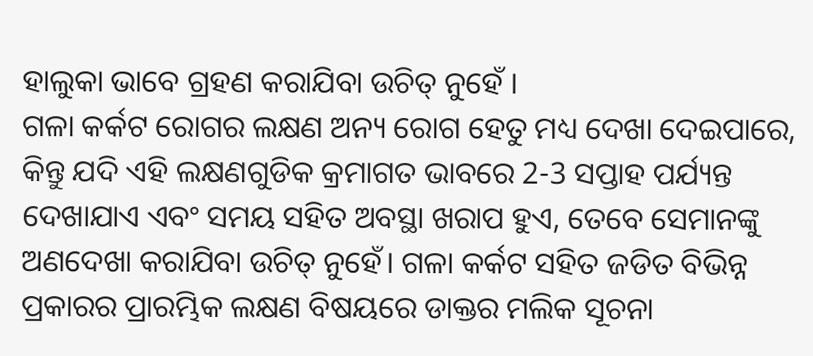ହାଲୁକା ଭାବେ ଗ୍ରହଣ କରାଯିବା ଉଚିତ୍ ନୁହେଁ ।
ଗଳା କର୍କଟ ରୋଗର ଲକ୍ଷଣ ଅନ୍ୟ ରୋଗ ହେତୁ ମଧ୍ୟ ଦେଖା ଦେଇପାରେ, କିନ୍ତୁ ଯଦି ଏହି ଲକ୍ଷଣଗୁଡିକ କ୍ରମାଗତ ଭାବରେ 2-3 ସପ୍ତାହ ପର୍ଯ୍ୟନ୍ତ ଦେଖାଯାଏ ଏବଂ ସମୟ ସହିତ ଅବସ୍ଥା ଖରାପ ହୁଏ, ତେବେ ସେମାନଙ୍କୁ ଅଣଦେଖା କରାଯିବା ଉଚିତ୍ ନୁହେଁ। ଗଳା କର୍କଟ ସହିତ ଜଡିତ ବିଭିନ୍ନ ପ୍ରକାରର ପ୍ରାରମ୍ଭିକ ଲକ୍ଷଣ ବିଷୟରେ ଡାକ୍ତର ମଲିକ ସୂଚନା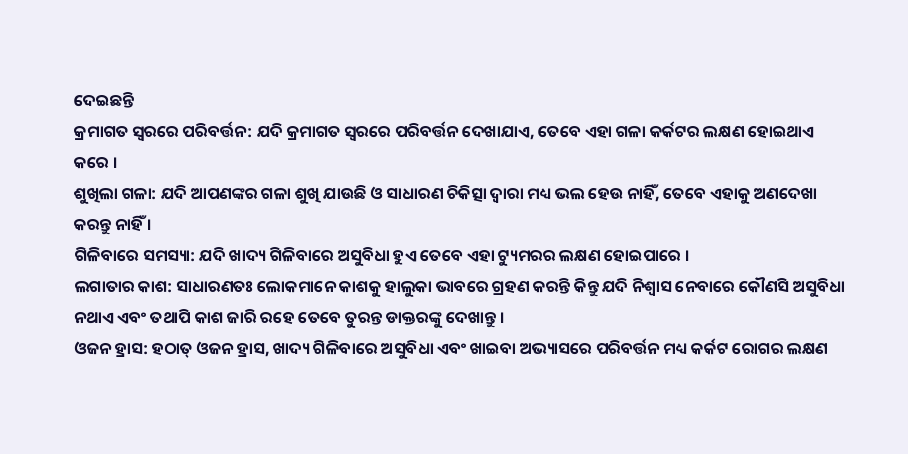ଦେଇଛନ୍ତି
କ୍ରମାଗତ ସ୍ୱରରେ ପରିବର୍ତ୍ତନ: ଯଦି କ୍ରମାଗତ ସ୍ୱରରେ ପରିବର୍ତ୍ତନ ଦେଖାଯାଏ, ତେବେ ଏହା ଗଳା କର୍କଟର ଲକ୍ଷଣ ହୋଇଥାଏ କରେ ।
ଶୁଖିଲା ଗଳା: ଯଦି ଆପଣଙ୍କର ଗଳା ଶୁଖି ଯାଉଛି ଓ ସାଧାରଣ ଚିକିତ୍ସା ଦ୍ୱାରା ମଧ୍ୟ ଭଲ ହେଉ ନାହିଁ, ତେବେ ଏହାକୁ ଅଣଦେଖା କରନ୍ତୁ ନାହିଁ ।
ଗିଳିବାରେ ସମସ୍ୟା: ଯଦି ଖାଦ୍ୟ ଗିଳିବାରେ ଅସୁବିଧା ହୁଏ ତେବେ ଏହା ଟ୍ୟୁମରର ଲକ୍ଷଣ ହୋଇପାରେ ।
ଲଗାତାର କାଶ: ସାଧାରଣତଃ ଲୋକମାନେ କାଶକୁ ହାଲୁକା ଭାବରେ ଗ୍ରହଣ କରନ୍ତି କିନ୍ତୁ ଯଦି ନିଶ୍ୱାସ ନେବାରେ କୌଣସି ଅସୁବିଧା ନଥାଏ ଏବଂ ତଥାପି କାଶ ଜାରି ରହେ ତେବେ ତୁରନ୍ତ ଡାକ୍ତରଙ୍କୁ ଦେଖାନ୍ତୁ ।
ଓଜନ ହ୍ରାସ: ହଠାତ୍ ଓଜନ ହ୍ରାସ, ଖାଦ୍ୟ ଗିଳିବାରେ ଅସୁବିଧା ଏବଂ ଖାଇବା ଅଭ୍ୟାସରେ ପରିବର୍ତ୍ତନ ମଧ୍ୟ କର୍କଟ ରୋଗର ଲକ୍ଷଣ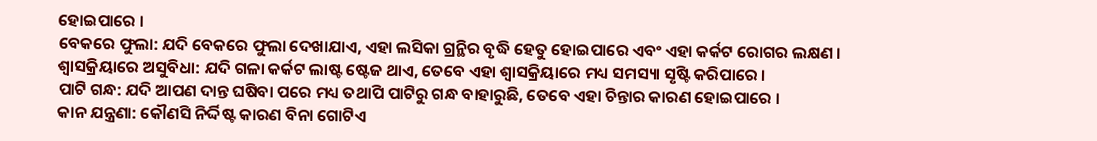ହୋଇପାରେ ।
ବେକରେ ଫୁଲା: ଯଦି ବେକରେ ଫୁଲା ଦେଖାଯାଏ, ଏହା ଲସିକା ଗ୍ରନ୍ଥିର ବୃଦ୍ଧି ହେତୁ ହୋଇପାରେ ଏବଂ ଏହା କର୍କଟ ରୋଗର ଲକ୍ଷଣ ।
ଶ୍ୱାସକ୍ରିୟାରେ ଅସୁବିଧା: ଯଦି ଗଳା କର୍କଟ ଲାଷ୍ଟ ଷ୍ଟେଜ ଥାଏ, ତେବେ ଏହା ଶ୍ୱାସକ୍ରିୟାରେ ମଧ୍ୟ ସମସ୍ୟା ସୃଷ୍ଟି କରିପାରେ ।
ପାଟି ଗନ୍ଧ: ଯଦି ଆପଣ ଦାନ୍ତ ଘଷିବା ପରେ ମଧ୍ୟ ତଥାପି ପାଟିରୁ ଗନ୍ଧ ବାହାରୁଛି, ତେବେ ଏହା ଚିନ୍ତାର କାରଣ ହୋଇପାରେ ।
କାନ ଯନ୍ତ୍ରଣା: କୌଣସି ନିର୍ଦ୍ଦିଷ୍ଟ କାରଣ ବିନା ଗୋଟିଏ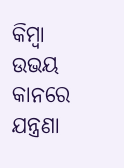କିମ୍ବା ଉଭୟ କାନରେ ଯନ୍ତ୍ରଣା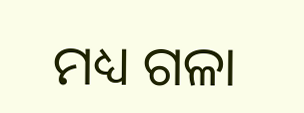ମଧ୍ୟ ଗଳା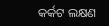କର୍କଟ ଲକ୍ଷଣ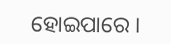ହୋଇପାରେ ।